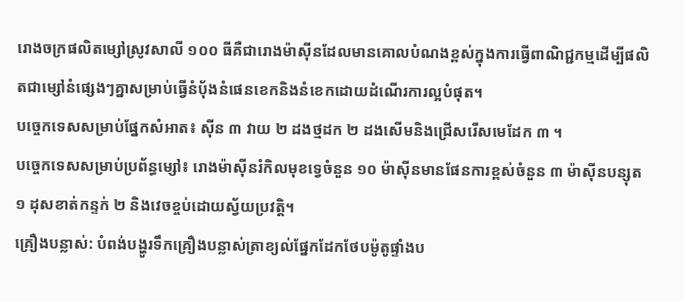រោងចក្រផលិតម្សៅស្រូវសាលី ១០០ ធីគឺជារោងម៉ាស៊ីនដែលមានគោលបំណងខ្ពស់ក្នុងការធ្វើពាណិជ្ជកម្មដើម្បីផលិតជាម្សៅនំផ្សេងៗគ្នាសម្រាប់ធ្វើនំប៉័ងនំផេនខេកនិងនំខេកដោយដំណើរការល្អបំផុត។
បច្ចេកទេសសម្រាប់ផ្នែកសំអាត៖ ស៊ីន ៣ វាយ ២ ដងថ្មដក ២ ដងសើមនិងជ្រើសរើសមេដែក ៣ ។
បច្ចេកទេសសម្រាប់ប្រព័ន្ធម្សៅ៖ រោងម៉ាស៊ីនរំកិលមុខទ្វេចំនួន ១០ ម៉ាស៊ីនមានផែនការខ្ពស់ចំនួន ៣ ម៉ាស៊ីនបន្សុត ១ ដុសខាត់កន្ទក់ ២ និងវេចខ្ចប់ដោយស្វ័យប្រវត្តិ។
គ្រឿងបន្លាស់: បំពង់បង្ហូរទឹកគ្រឿងបន្លាស់ត្រាខ្យល់ផ្នែកដែកថែបម៉ូតូផ្ទាំងប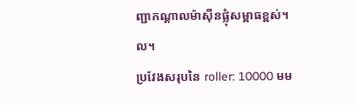ញ្ជាកណ្តាលម៉ាស៊ីនផ្លុំសម្ពាធខ្ពស់។ ល។
ប្រវែងសរុបនៃ roller: 10000 មម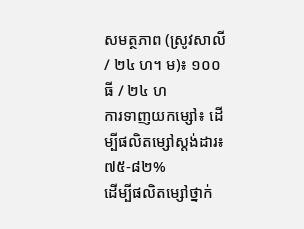សមត្ថភាព (ស្រូវសាលី / ២៤ ហ។ ម)៖ ១០០ ធី / ២៤ ហ
ការទាញយកម្សៅ៖ ដើម្បីផលិតម្សៅស្តង់ដារ៖ ៧៥-៨២%
ដើម្បីផលិតម្សៅថ្នាក់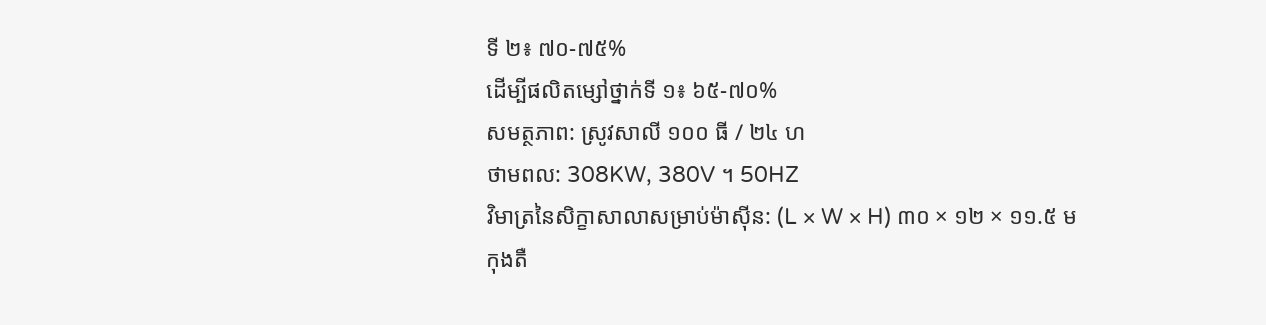ទី ២៖ ៧០-៧៥%
ដើម្បីផលិតម្សៅថ្នាក់ទី ១៖ ៦៥-៧០%
សមត្ថភាព: ស្រូវសាលី ១០០ ធី / ២៤ ហ
ថាមពល: 308KW, 380V ។ 50HZ
វិមាត្រនៃសិក្ខាសាលាសម្រាប់ម៉ាស៊ីន: (L × W × H) ៣០ × ១២ × ១១.៥ ម
កុងតឺ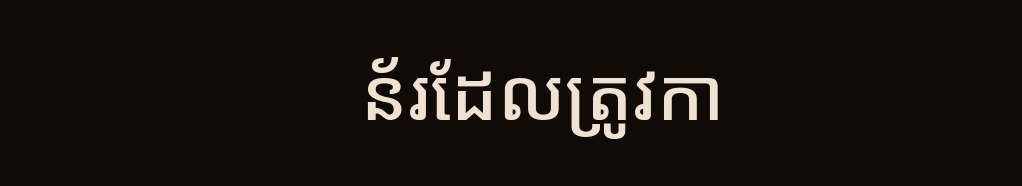ន័រដែលត្រូវកា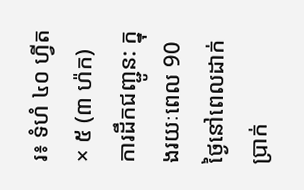រ៖ ទំហំ ៤០ ហ្វីត× ៥ (៣ ហ៉ក)
ការដឹកជញ្ជូន: ក្នុងរយៈពេល 90 ថ្ងៃនៅពេលដាក់ប្រាក់